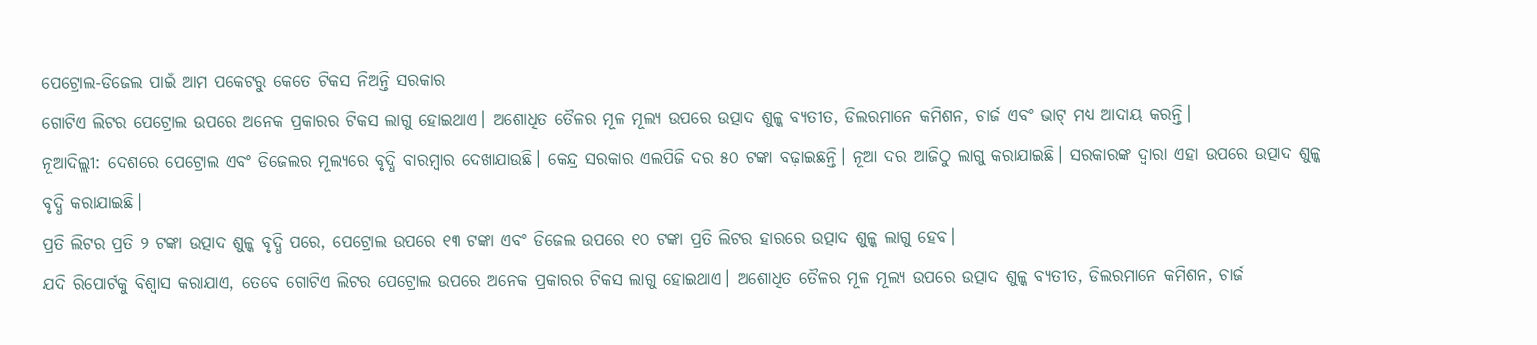ପେଟ୍ରୋଲ-ଡିଜେଲ ପାଇଁ ଆମ ପକେଟରୁ କେତେ ଟିକସ ନିଅନ୍ତି ସରକାର
ଗୋଟିଏ ଲିଟର ପେଟ୍ରୋଲ ଉପରେ ଅନେକ ପ୍ରକାରର ଟିକସ ଲାଗୁ ହୋଇଥାଏ। ଅଶୋଧିତ ତୈଳର ମୂଳ ମୂଲ୍ୟ ଉପରେ ଉତ୍ପାଦ ଶୁଳ୍କ ବ୍ୟତୀତ, ଡିଲରମାନେ କମିଶନ, ଚାର୍ଜ ଏବଂ ଭାଟ୍ ମଧ୍ୟ ଆଦାୟ କରନ୍ତି।
ନୂଆଦିଲ୍ଲୀ: ଦେଶରେ ପେଟ୍ରୋଲ ଏବଂ ଡିଜେଲର ମୂଲ୍ୟରେ ବୃଦ୍ଧି ବାରମ୍ବାର ଦେଖାଯାଉଛି। କେନ୍ଦ୍ର ସରକାର ଏଲପିଜି ଦର ୫୦ ଟଙ୍କା ବଢ଼ାଇଛନ୍ତି। ନୂଆ ଦର ଆଜିଠୁ ଲାଗୁ କରାଯାଇଛି। ସରକାରଙ୍କ ଦ୍ୱାରା ଏହା ଉପରେ ଉତ୍ପାଦ ଶୁଳ୍କ ବୃଦ୍ଧି କରାଯାଇଛି।
ପ୍ରତି ଲିଟର ପ୍ରତି ୨ ଟଙ୍କା ଉତ୍ପାଦ ଶୁଳ୍କ ବୃଦ୍ଧି ପରେ, ପେଟ୍ରୋଲ ଉପରେ ୧୩ ଟଙ୍କା ଏବଂ ଡିଜେଲ ଉପରେ ୧୦ ଟଙ୍କା ପ୍ରତି ଲିଟର ହାରରେ ଉତ୍ପାଦ ଶୁଳ୍କ ଲାଗୁ ହେବ।
ଯଦି ରିପୋର୍ଟକୁ ବିଶ୍ୱାସ କରାଯାଏ, ତେବେ ଗୋଟିଏ ଲିଟର ପେଟ୍ରୋଲ ଉପରେ ଅନେକ ପ୍ରକାରର ଟିକସ ଲାଗୁ ହୋଇଥାଏ। ଅଶୋଧିତ ତୈଳର ମୂଳ ମୂଲ୍ୟ ଉପରେ ଉତ୍ପାଦ ଶୁଳ୍କ ବ୍ୟତୀତ, ଡିଲରମାନେ କମିଶନ, ଚାର୍ଜ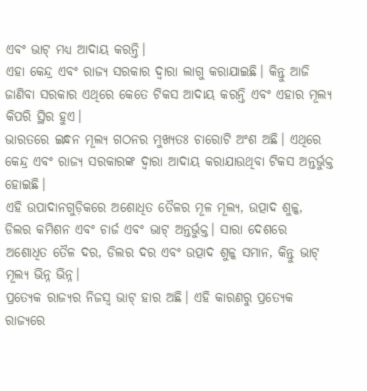ଏବଂ ଭାଟ୍ ମଧ୍ୟ ଆଦାୟ କରନ୍ତି।
ଏହା କେନ୍ଦ୍ର ଏବଂ ରାଜ୍ୟ ସରକାର ଦ୍ୱାରା ଲାଗୁ କରାଯାଇଛି। କିନ୍ତୁ ଆଜି ଜାଣିବା ସରକାର ଏଥିରେ କେତେ ଟିକସ ଆଦାୟ କରନ୍ତି ଏବଂ ଏହାର ମୂଲ୍ୟ କିପରି ସ୍ଥିର ହୁଏ।
ଭାରତରେ ଇନ୍ଧନ ମୂଲ୍ୟ ଗଠନର ମୁଖ୍ୟତଃ ଚାରୋଟି ଅଂଶ ଅଛି। ଏଥିରେ କେନ୍ଦ୍ର ଏବଂ ରାଜ୍ୟ ସରକାରଙ୍କ ଦ୍ୱାରା ଆଦାୟ କରାଯାଉଥିବା ଟିକସ ଅନ୍ତର୍ଭୁକ୍ତ ହୋଇଛି।
ଏହି ଉପାଦାନଗୁଡ଼ିକରେ ଅଶୋଧିତ ତୈଳର ମୂଳ ମୂଲ୍ୟ, ଉତ୍ପାଦ ଶୁଳ୍କ, ଡିଲର କମିଶନ ଏବଂ ଚାର୍ଜ ଏବଂ ଭାଟ୍ ଅନ୍ତର୍ଭୁକ୍ତ। ସାରା ଦେଶରେ ଅଶୋଧିତ ତୈଳ ଦର, ଡିଲର ଦର ଏବଂ ଉତ୍ପାଦ ଶୁଳ୍କ ସମାନ, କିନ୍ତୁ ଭାଟ୍ ମୂଲ୍ୟ ଭିନ୍ନ ଭିନ୍ନ।
ପ୍ରତ୍ୟେକ ରାଜ୍ୟର ନିଜସ୍ୱ ଭାଟ୍ ହାର ଅଛି। ଏହି କାରଣରୁ ପ୍ରତ୍ୟେକ ରାଜ୍ୟରେ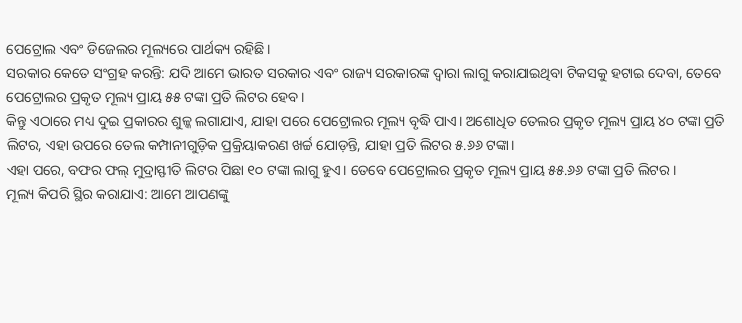ପେଟ୍ରୋଲ ଏବଂ ଡିଜେଲର ମୂଲ୍ୟରେ ପାର୍ଥକ୍ୟ ରହିଛି।
ସରକାର କେତେ ସଂଗ୍ରହ କରନ୍ତି: ଯଦି ଆମେ ଭାରତ ସରକାର ଏବଂ ରାଜ୍ୟ ସରକାରଙ୍କ ଦ୍ୱାରା ଲାଗୁ କରାଯାଇଥିବା ଟିକସକୁ ହଟାଇ ଦେବା, ତେବେ ପେଟ୍ରୋଲର ପ୍ରକୃତ ମୂଲ୍ୟ ପ୍ରାୟ ୫୫ ଟଙ୍କା ପ୍ରତି ଲିଟର ହେବ।
କିନ୍ତୁ ଏଠାରେ ମଧ୍ୟ ଦୁଇ ପ୍ରକାରର ଶୁଳ୍କ ଲଗାଯାଏ, ଯାହା ପରେ ପେଟ୍ରୋଲର ମୂଲ୍ୟ ବୃଦ୍ଧି ପାଏ। ଅଶୋଧିତ ତେଲର ପ୍ରକୃତ ମୂଲ୍ୟ ପ୍ରାୟ ୪୦ ଟଙ୍କା ପ୍ରତି ଲିଟର, ଏହା ଉପରେ ତେଲ କମ୍ପାନୀଗୁଡ଼ିକ ପ୍ରକ୍ରିୟାକରଣ ଖର୍ଚ୍ଚ ଯୋଡ଼ନ୍ତି, ଯାହା ପ୍ରତି ଲିଟର ୫.୬୬ ଟଙ୍କା।
ଏହା ପରେ, ବଫର ଫଲ୍ ମୁଦ୍ରାସ୍ଫୀତି ଲିଟର ପିଛା ୧୦ ଟଙ୍କା ଲାଗୁ ହୁଏ। ତେବେ ପେଟ୍ରୋଲର ପ୍ରକୃତ ମୂଲ୍ୟ ପ୍ରାୟ ୫୫.୬୬ ଟଙ୍କା ପ୍ରତି ଲିଟର।
ମୂଲ୍ୟ କିପରି ସ୍ଥିର କରାଯାଏ: ଆମେ ଆପଣଙ୍କୁ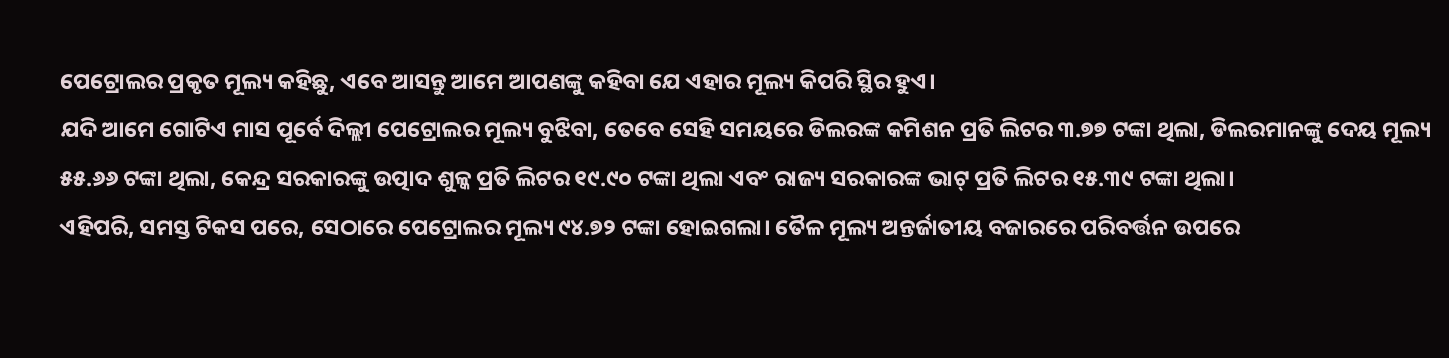ପେଟ୍ରୋଲର ପ୍ରକୃତ ମୂଲ୍ୟ କହିଛୁ, ଏବେ ଆସନ୍ତୁ ଆମେ ଆପଣଙ୍କୁ କହିବା ଯେ ଏହାର ମୂଲ୍ୟ କିପରି ସ୍ଥିର ହୁଏ।
ଯଦି ଆମେ ଗୋଟିଏ ମାସ ପୂର୍ବେ ଦିଲ୍ଲୀ ପେଟ୍ରୋଲର ମୂଲ୍ୟ ବୁଝିବା, ତେବେ ସେହି ସମୟରେ ଡିଲରଙ୍କ କମିଶନ ପ୍ରତି ଲିଟର ୩.୭୭ ଟଙ୍କା ଥିଲା, ଡିଲରମାନଙ୍କୁ ଦେୟ ମୂଲ୍ୟ ୫୫.୬୬ ଟଙ୍କା ଥିଲା, କେନ୍ଦ୍ର ସରକାରଙ୍କୁ ଉତ୍ପାଦ ଶୁଳ୍କ ପ୍ରତି ଲିଟର ୧୯.୯୦ ଟଙ୍କା ଥିଲା ଏବଂ ରାଜ୍ୟ ସରକାରଙ୍କ ଭାଟ୍ ପ୍ରତି ଲିଟର ୧୫.୩୯ ଟଙ୍କା ଥିଲା।
ଏହିପରି, ସମସ୍ତ ଟିକସ ପରେ, ସେଠାରେ ପେଟ୍ରୋଲର ମୂଲ୍ୟ ୯୪.୭୨ ଟଙ୍କା ହୋଇଗଲା। ତୈଳ ମୂଲ୍ୟ ଅନ୍ତର୍ଜାତୀୟ ବଜାରରେ ପରିବର୍ତ୍ତନ ଉପରେ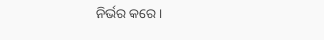ନିର୍ଭର କରେ।